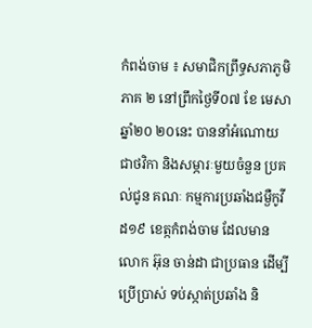កំពង់ចាម ៖ សមាជិកព្រឹទ្ធសភាភូមិភាគ ២ នៅព្រឹកថ្ងៃទី០៧ ខែ មេសា ឆ្នាំ២០ ២០នេះ បាននាំអំណោយជាថវិកា និងសម្ភារៈមួយចំនួន ប្រគល់ជូន គណៈ កម្មការប្រឆាំងជម្ងឺកូវីដ១៩ ខេត្កកំពង់ចាម ដែលមានលោក អ៊ុន ចាន់ដា ជាប្រធាន ដើម្បីប្រើប្រាស់ ទប់ស្កាត់ប្រឆាំង និ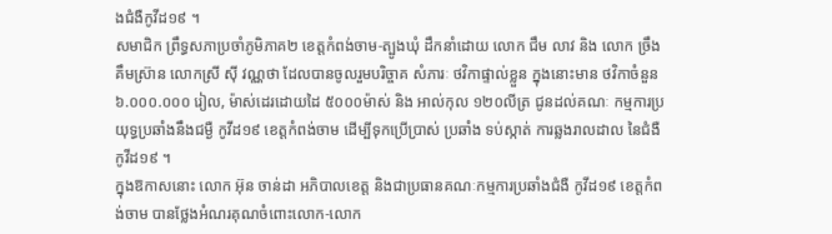ងជំងឺកូវីដ១៩ ។
សមាជិក ព្រឹទ្ធសភាប្រចាំភូមិភាគ២ ខេត្តកំពង់ចាម-ត្បូងឃុំ ដឹកនាំដោយ លោក ជឹម លាវ និង លោក ច្រឹង គឹមស៊្រាន លោកស្រី ស៊ី វណ្ណថា ដែលបានចូលរួមបរិច្ចាគ សំភារៈ ថវិកាផ្ទាល់ខ្លួន ក្នុងនោះមាន ថវិកាចំនួន ៦.០០០.០០០ រៀល, ម៉ាស់ដេរដោយដៃ ៥០០០ម៉ាស់ និង អាល់កុល ១២០លីត្រ ជូនដល់គណៈ កម្មការប្រយុទ្ធប្រឆាំងនឹងជម្ងឺ កូវីដ១៩ ខេត្តកំពង់ចាម ដើម្បីទុកប្រើប្រាស់ ប្រឆាំង ទប់ស្កាត់ ការឆ្លងរាលដាល នៃជំងឺ កូវីដ១៩ ។
ក្នុងឱកាសនោះ លោក អ៊ុន ចាន់ដា អភិបាលខេត្ត និងជាប្រធានគណៈកម្មការប្រឆាំងជំងឺ កូវីដ១៩ ខេត្តកំពង់ចាម បានថ្លែងអំណរគុណចំពោះលោក-លោក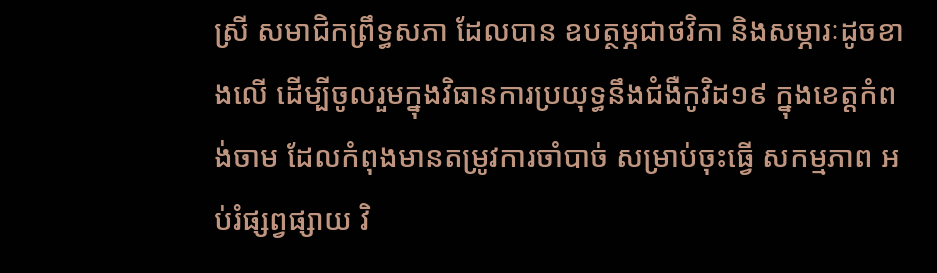ស្រី សមាជិកព្រឹទ្ធសភា ដែលបាន ឧបត្ថម្ភជាថវិកា និងសម្ភារៈដូចខាងលើ ដើម្បីចូលរួមក្នុងវិធានការប្រយុទ្ធនឹងជំងឺកូវិដ១៩ ក្នុងខេត្តកំពង់ចាម ដែលកំពុងមានតម្រូវការចាំបាច់ សម្រាប់ចុះធ្វើ សកម្មភាព អប់រំផ្សព្វផ្សាយ វិ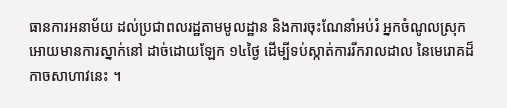ធានការអនាម័យ ដល់ប្រជាពលរដ្ឋតាមមូលដ្ឋាន និងការចុះណែនាំអប់រំ អ្នកចំណូលស្រុក អោយមានការស្នាក់នៅ ដាច់ដោយឡែក ១៤ថ្ងៃ ដើម្បីទប់ស្កាត់ការរីករាលដាល នៃមេរោគដ៏កាចសាហាវនេះ ។